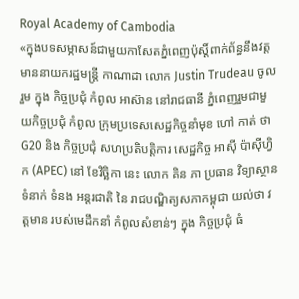Royal Academy of Cambodia
«ក្នុងបទសម្ភាសន៍ជាមួយកាសែតភ្នំពេញប៉ុស្តិ៍ពាក់ព័ន្ធនឹងវត្តមាននាយករដ្ឋមន្ត្រី កាណាដា លោក Justin Trudeau ចូលរួម ក្នុង កិច្ចប្រជុំ កំពូល អាស៊ាន នៅរាជធានី ភ្នំពេញរួមជាមួយកិច្ចប្រជុំ កំពូល ក្រុមប្រទេសសេដ្ឋកិច្ចនាំមុខ ហៅ កាត់ ថា G20 និង កិច្ចប្រជុំ សហប្រតិបត្តិការ សេដ្ឋកិច្ច អាស៊ី ប៉ាស៊ីហ្វិក (APEC) នៅ ខែវិច្ឆិកា នេះ លោក គិន ភា ប្រធាន វិទ្យាស្ថាន ទំនាក់ ទំនង អន្តរជាតិ នៃ រាជបណ្ឌិត្យសភាកម្ពុជា យល់ថា វត្តមាន របស់មេដឹកនាំ កំពូលសំខាន់ៗ ក្នុង កិច្ចប្រជុំ ធំ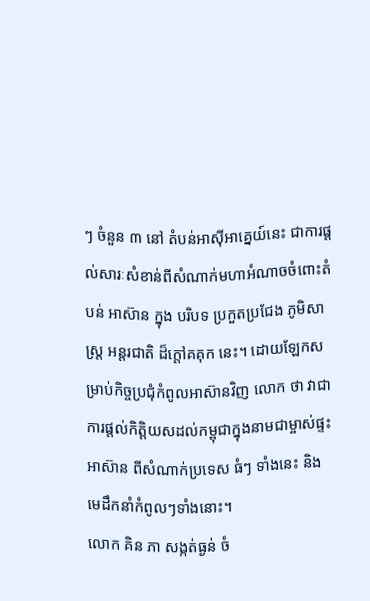ៗ ចំនួន ៣ នៅ តំបន់អាស៊ីអាគ្នេយ៍នេះ ជាការផ្តល់សារៈសំខាន់ពីសំណាក់មហាអំណាចចំពោះតំបន់ អាស៊ាន ក្នុង បរិបទ ប្រកួតប្រជែង ភូមិសាស្ត្រ អន្តរជាតិ ដ៏ក្តៅគគុក នេះ។ ដោយឡែកសម្រាប់កិច្ចប្រជុំកំពូលអាស៊ានវិញ លោក ថា វាជាការផ្តល់កិត្តិយសដល់កម្ពុជាក្នុងនាមជាម្ចាស់ផ្ទះអាស៊ាន ពីសំណាក់ប្រទេស ធំៗ ទាំងនេះ និង មេដឹកនាំកំពូលៗទាំងនោះ។
លោក គិន ភា សង្កត់ធ្ងន់ ចំ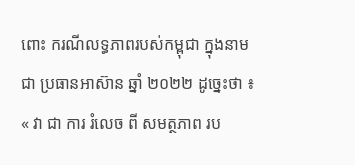ពោះ ករណីលទ្ធភាពរបស់កម្ពុជា ក្នុងនាមជា ប្រធានអាស៊ាន ឆ្នាំ ២០២២ ដូច្នេះថា ៖ « វា ជា ការ រំលេច ពី សមត្ថភាព រប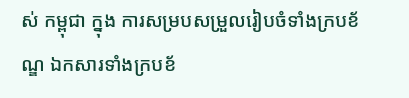ស់ កម្ពុជា ក្នុង ការសម្របសម្រួលរៀបចំទាំងក្របខ័ណ្ឌ ឯកសារទាំងក្របខ័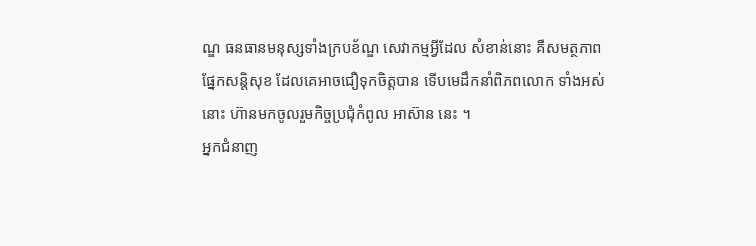ណ្ឌ ធនធានមនុស្សទាំងក្របខ័ណ្ឌ សេវាកម្មអ្វីដែល សំខាន់នោះ គឺសមត្ថភាព ផ្នែកសន្តិសុខ ដែលគេអាចជឿទុកចិត្តបាន ទើបមេដឹកនាំពិភពលោក ទាំងអស់នោះ ហ៊ានមកចូលរួមកិច្ចប្រជុំកំពូល អាស៊ាន នេះ ។
អ្នកជំនាញ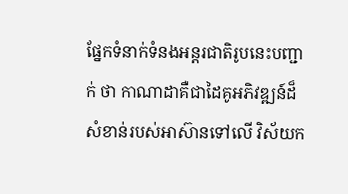ផ្នែកទំនាក់ទំនងអន្តរជាតិរូបនេះបញ្ជាក់ ថា កាណាដាគឺជាដៃគូអភិវឌ្ឍន៍ដ៏សំខាន់របស់អាស៊ានទៅលើ វិស័យក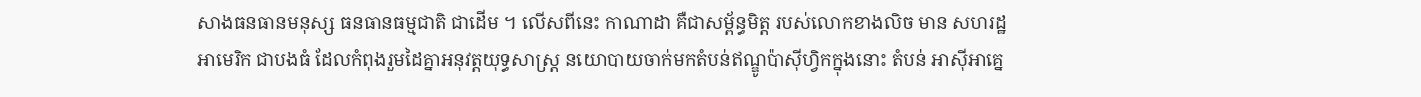សាងធនធានមនុស្ស ធនធានធម្មជាតិ ជាដើម ។ លើសពីនេះ កាណាដា គឺជាសម្ព័ន្ធមិត្ត របស់លោកខាងលិច មាន សហរដ្ឋអាមេរិក ជាបងធំ ដែលកំពុងរួមដៃគ្នាអនុវត្តយុទ្ធសាស្ត្រ នយោបាយចាក់មកតំបន់ឥណ្ឌូប៉ាស៊ីហ្វិកក្នុងនោះ តំបន់ អាស៊ីអាគ្នេ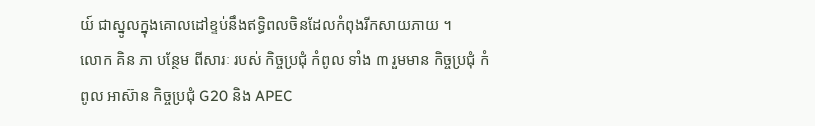យ៍ ជាស្នូលក្នុងគោលដៅខ្ទប់នឹងឥទ្ធិពលចិនដែលកំពុងរីកសាយភាយ ។
លោក គិន ភា បន្ថែម ពីសារៈ របស់ កិច្ចប្រជុំ កំពូល ទាំង ៣ រួមមាន កិច្ចប្រជុំ កំពូល អាស៊ាន កិច្ចប្រជុំ G20 និង APEC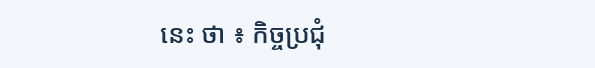នេះ ថា ៖ កិច្ចប្រជុំ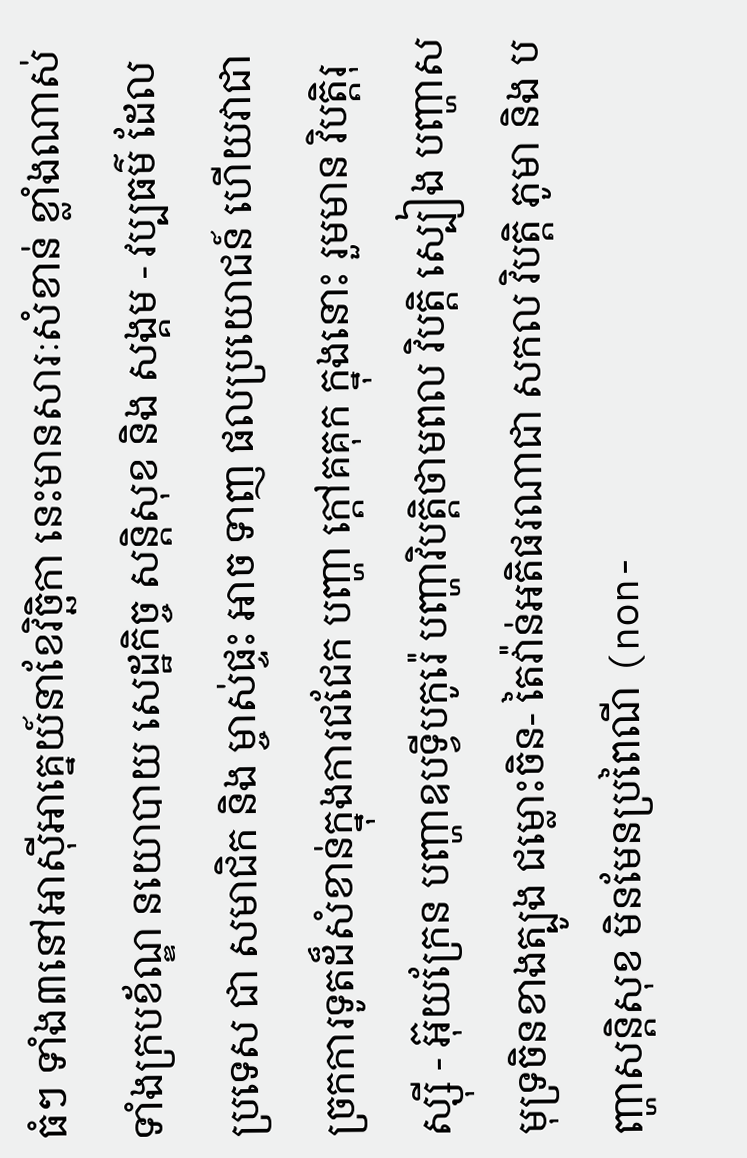ធំៗ ទាំង៣នៅអាស៊ីអាគ្នេយ៍នាខែវិច្ឆិកា នេះមានសារៈសំខាន់ ខ្លាំងណាស់ទាំងក្របខ័ណ្ឌ នយោបាយ សេដ្ឋកិច្ច សន្តិសុខ និង សង្គម - វប្បធម៌ ដែល ប្រទេស ជា សមាជិក និង ម្ចាស់ផ្ទះ អាច ទាញ ផលប្រយោជន៍ ហើយវាជាច្រកការទូតដ៏សំខាន់ក្នុងការជជែក បញ្ហា ក្តៅគគុក ក្នុងនោះ រួមមាន វិបត្តិរុស្ស៊ី - អ៊ុយក្រែន បញ្ហាឧបទ្វីបកូរ៉េ បញ្ហាវិបត្តិថាមពល វិបត្តិ ស្បៀង បញ្ហាសមុទ្រចិនខាងត្បូង ជម្លោះចិន- តៃវ៉ាន់អតិផរណាជា សកល វិបត្តិ ភូមា និង បញ្ហាសន្តិសុខ មិនមែនប្រពៃណី (non-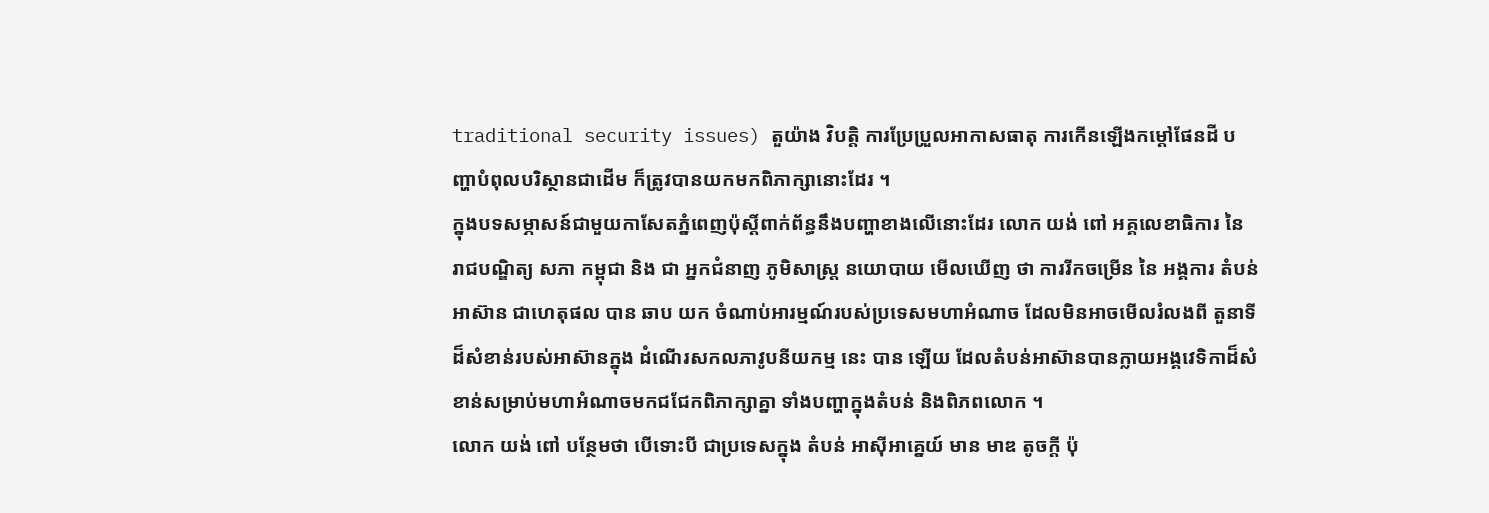traditional security issues) តួយ៉ាង វិបត្តិ ការប្រែប្រួលអាកាសធាតុ ការកើនឡើងកម្តៅផែនដី បញ្ហាបំពុលបរិស្ថានជាដើម ក៏ត្រូវបានយកមកពិភាក្សានោះដែរ ។
ក្នុងបទសម្ភាសន៍ជាមួយកាសែតភ្នំពេញប៉ុស្តិ៍ពាក់ព័ន្ធនឹងបញ្ហាខាងលើនោះដែរ លោក យង់ ពៅ អគ្គលេខាធិការ នៃ រាជបណ្ឌិត្យ សភា កម្ពុជា និង ជា អ្នកជំនាញ ភូមិសាស្ត្រ នយោបាយ មើលឃើញ ថា ការរីកចម្រើន នៃ អង្គការ តំបន់ អាស៊ាន ជាហេតុផល បាន ឆាប យក ចំណាប់អារម្មណ៍របស់ប្រទេសមហាអំណាច ដែលមិនអាចមើលរំលងពី តួនាទី ដ៏សំខាន់របស់អាស៊ានក្នុង ដំណើរសកលភាវូបនីយកម្ម នេះ បាន ឡើយ ដែលតំបន់អាស៊ានបានក្លាយអង្គវេទិកាដ៏សំខាន់សម្រាប់មហាអំណាចមកជជែកពិភាក្សាគ្នា ទាំងបញ្ហាក្នុងតំបន់ និងពិភពលោក ។
លោក យង់ ពៅ បន្ថែមថា បើទោះបី ជាប្រទេសក្នុង តំបន់ អាស៊ីអាគ្នេយ៍ មាន មាឌ តូចក្តី ប៉ុ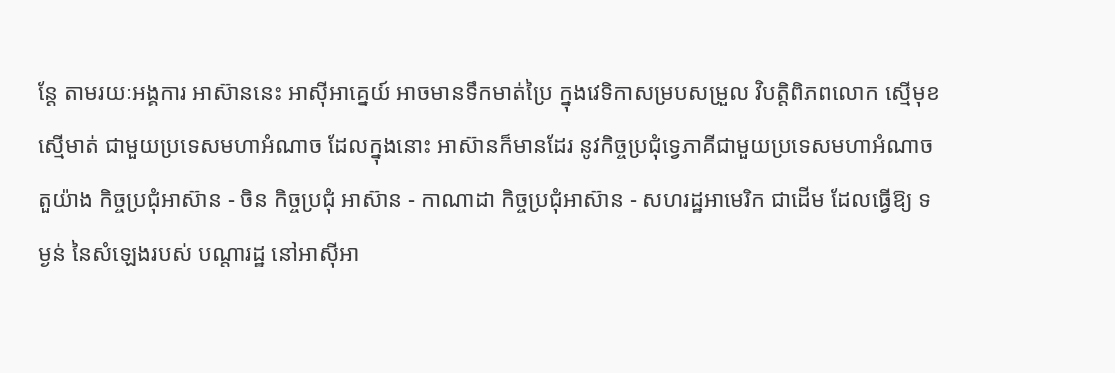ន្តែ តាមរយៈអង្គការ អាស៊ាននេះ អាស៊ីអាគ្នេយ៍ អាចមានទឹកមាត់ប្រៃ ក្នុងវេទិកាសម្របសម្រួល វិបត្តិពិភពលោក ស្មើមុខស្មើមាត់ ជាមួយប្រទេសមហាអំណាច ដែលក្នុងនោះ អាស៊ានក៏មានដែរ នូវកិច្ចប្រជុំទ្វេភាគីជាមួយប្រទេសមហាអំណាច តួយ៉ាង កិច្ចប្រជុំអាស៊ាន - ចិន កិច្ចប្រជុំ អាស៊ាន - កាណាដា កិច្ចប្រជុំអាស៊ាន - សហរដ្ឋអាមេរិក ជាដើម ដែលធ្វើឱ្យ ទម្ងន់ នៃសំឡេងរបស់ បណ្តារដ្ឋ នៅអាស៊ីអា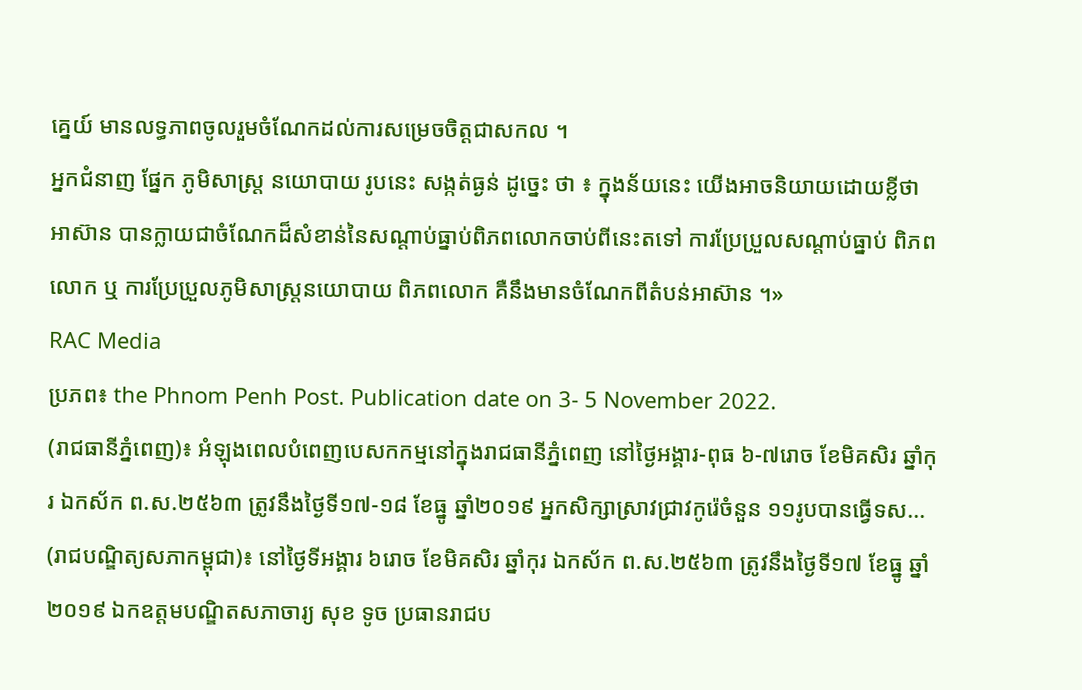គ្នេយ៍ មានលទ្ធភាពចូលរួមចំណែកដល់ការសម្រេចចិត្តជាសកល ។
អ្នកជំនាញ ផ្នែក ភូមិសាស្ត្រ នយោបាយ រូបនេះ សង្កត់ធ្ងន់ ដូច្នេះ ថា ៖ ក្នុងន័យនេះ យើងអាចនិយាយដោយខ្លីថា អាស៊ាន បានក្លាយជាចំណែកដ៏សំខាន់នៃសណ្តាប់ធ្នាប់ពិភពលោកចាប់ពីនេះតទៅ ការប្រែប្រួលសណ្តាប់ធ្នាប់ ពិភពលោក ឬ ការប្រែប្រួលភូមិសាស្ត្រនយោបាយ ពិភពលោក គឺនឹងមានចំណែកពីតំបន់អាស៊ាន ។»
RAC Media
ប្រភព៖ the Phnom Penh Post. Publication date on 3- 5 November 2022.
(រាជធានីភ្នំពេញ)៖ អំឡុងពេលបំពេញបេសកកម្មនៅក្នុងរាជធានីភ្នំពេញ នៅថ្ងៃអង្គារ-ពុធ ៦-៧រោច ខែមិគសិរ ឆ្នាំកុរ ឯកស័ក ព.ស.២៥៦៣ ត្រូវនឹងថ្ងៃទី១៧-១៨ ខែធ្នូ ឆ្នាំ២០១៩ អ្នកសិក្សាស្រាវជ្រាវកូរ៉េចំនួន ១១រូបបានធ្វើទស...
(រាជបណ្ឌិត្យសភាកម្ពុជា)៖ នៅថ្ងៃទីអង្គារ ៦រោច ខែមិគសិរ ឆ្នាំកុរ ឯកស័ក ព.ស.២៥៦៣ ត្រូវនឹងថ្ងៃទី១៧ ខែធ្នូ ឆ្នាំ២០១៩ ឯកឧត្តមបណ្ឌិតសភាចារ្យ សុខ ទូច ប្រធានរាជប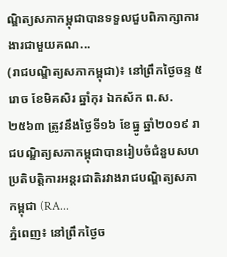ណ្ឌិត្យសភាកម្ពុជាបានទទួលជួបពិភាក្សាការងារជាមួយគណ...
(រាជបណ្ឌិត្យសភាកម្ពុជា)៖ នៅព្រឹកថ្ងៃចន្ទ ៥រោច ខែមិគសិរ ឆ្នាំកុរ ឯកស័ក ព.ស.២៥៦៣ ត្រូវនឹងថ្ងៃទី១៦ ខែធ្នូ ឆ្នាំ២០១៩ រាជបណ្ឌិត្យសភាកម្ពុជាបានរៀបចំជំនួបសហប្រតិបត្តិការអន្តរជាតិរវាងរាជបណ្ឌិត្យសភាកម្ពុជា (RA...
ភ្នំពេញ៖ នៅព្រឹកថ្ងៃច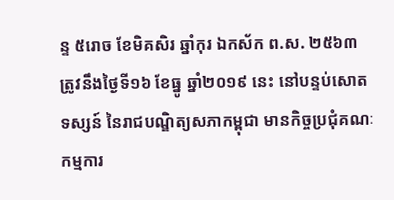ន្ទ ៥រោច ខែមិគសិរ ឆ្នាំកុរ ឯកស័ក ព.ស. ២៥៦៣ ត្រូវនឹងថ្ងៃទី១៦ ខែធ្នូ ឆ្នាំ២០១៩ នេះ នៅបន្ទប់សោតទស្សន៍ នៃរាជបណ្ឌិត្យសភាកម្ពុជា មានកិច្ចប្រជុំគណៈកម្មការ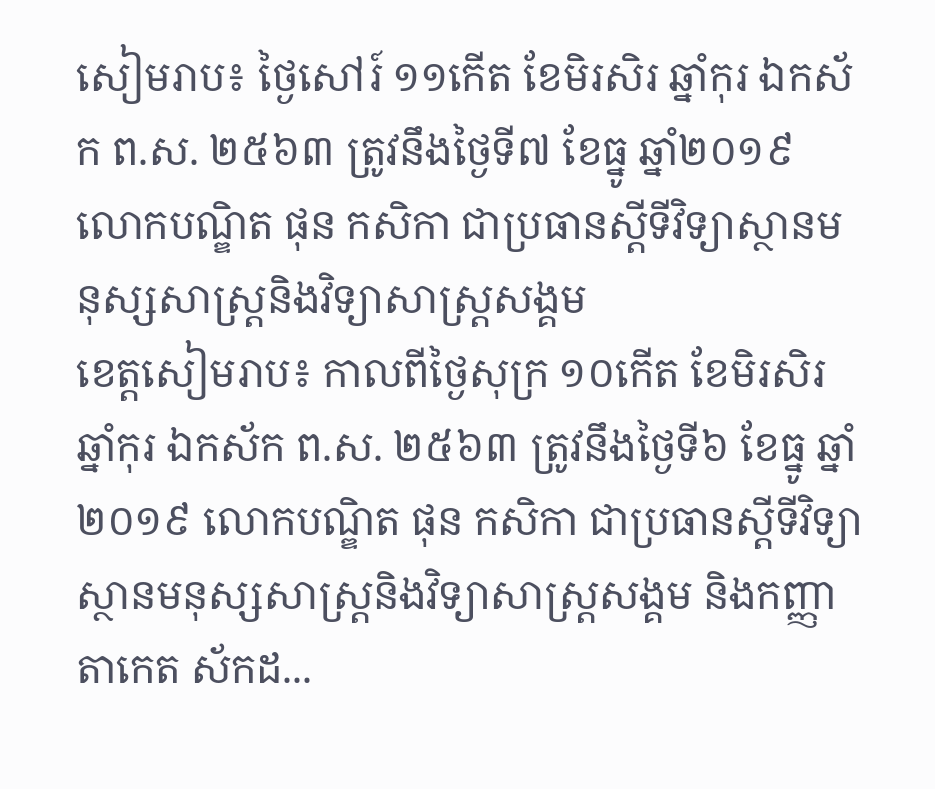សៀមរាប៖ ថ្ងៃសៅរ៍ ១១កើត ខែមិរសិរ ឆ្នាំកុរ ឯកស័ក ព.ស. ២៥៦៣ ត្រូវនឹងថ្ងៃទី៧ ខែធ្នូ ឆ្នាំ២០១៩ លោកបណ្ឌិត ផុន កសិកា ជាប្រធានស្ដីទីវិទ្យាស្ថានមនុស្សសាស្ត្រនិងវិទ្យាសាស្ត្រសង្គម
ខេត្តសៀមរាប៖ កាលពីថ្ងៃសុក្រ ១០កើត ខែមិរសិរ ឆ្នាំកុរ ឯកស័ក ព.ស. ២៥៦៣ ត្រូវនឹងថ្ងៃទី៦ ខែធ្នូ ឆ្នាំ២០១៩ លោកបណ្ឌិត ផុន កសិកា ជាប្រធានស្ដីទីវិទ្យាស្ថានមនុស្សសាស្ត្រនិងវិទ្យាសាស្ត្រសង្គម និងកញ្ញា តាកេត ស័កដ...